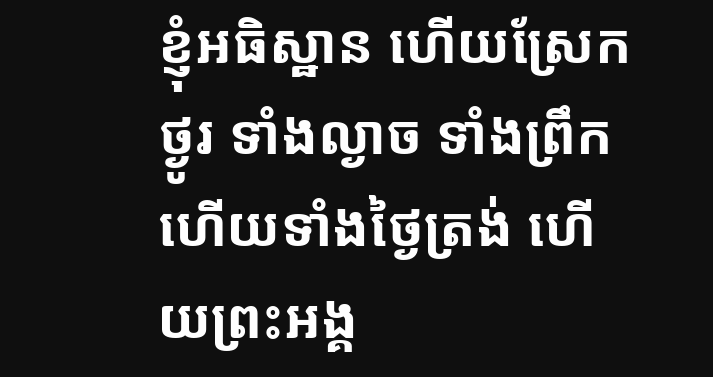ខ្ញុំអធិស្ឋាន ហើយស្រែកថ្ងូរ ទាំងល្ងាច ទាំងព្រឹក ហើយទាំងថ្ងៃត្រង់ ហើយព្រះអង្គ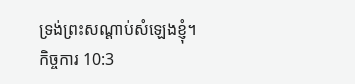ទ្រង់ព្រះសណ្ដាប់សំឡេងខ្ញុំ។
កិច្ចការ 10:3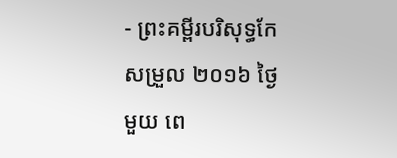- ព្រះគម្ពីរបរិសុទ្ធកែសម្រួល ២០១៦ ថ្ងៃមួយ ពេ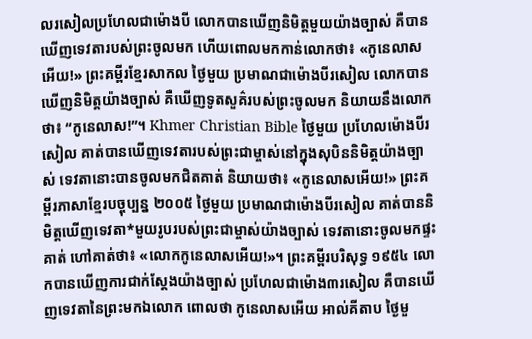លរសៀលប្រហែលជាម៉ោងបី លោកបានឃើញនិមិត្តមួយយ៉ាងច្បាស់ គឺបានឃើញទេវតារបស់ព្រះចូលមក ហើយពោលមកកាន់លោកថា៖ «កូនេលាសអើយ!» ព្រះគម្ពីរខ្មែរសាកល ថ្ងៃមួយ ប្រមាណជាម៉ោងបីរសៀល លោកបានឃើញនិមិត្តយ៉ាងច្បាស់ គឺឃើញទូតសួគ៌របស់ព្រះចូលមក និយាយនឹងលោកថា៖ “កូនេលាស!”។ Khmer Christian Bible ថ្ងៃមួយ ប្រហែលម៉ោងបីរសៀល គាត់បានឃើញទេវតារបស់ព្រះជាម្ចាស់នៅក្នុងសុបិននិមិត្ដយ៉ាងច្បាស់ ទេវតានោះបានចូលមកជិតគាត់ និយាយថា៖ «កូនេលាសអើយ!» ព្រះគម្ពីរភាសាខ្មែរបច្ចុប្បន្ន ២០០៥ ថ្ងៃមួយ ប្រមាណជាម៉ោងបីរសៀល គាត់បាននិមិត្តឃើញទេវតា*មួយរូបរបស់ព្រះជាម្ចាស់យ៉ាងច្បាស់ ទេវតានោះចូលមកផ្ទះគាត់ ហៅគាត់ថា៖ «លោកកូនេលាសអើយ!»។ ព្រះគម្ពីរបរិសុទ្ធ ១៩៥៤ លោកបានឃើញការជាក់ស្តែងយ៉ាងច្បាស់ ប្រហែលជាម៉ោង៣រសៀល គឺបានឃើញទេវតានៃព្រះមកឯលោក ពោលថា កូនេលាសអើយ អាល់គីតាប ថ្ងៃមួ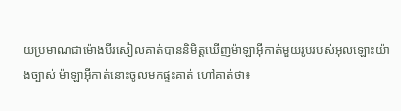យប្រមាណជាម៉ោងបីរសៀលគាត់បាននិមិត្ដឃើញម៉ាឡាអ៊ីកាត់មួយរូបរបស់អុលឡោះយ៉ាងច្បាស់ ម៉ាឡាអ៊ីកាត់នោះចូលមកផ្ទះគាត់ ហៅគាត់ថា៖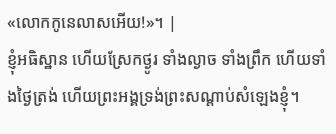«លោកកូនេលាសអើយ!»។ |
ខ្ញុំអធិស្ឋាន ហើយស្រែកថ្ងូរ ទាំងល្ងាច ទាំងព្រឹក ហើយទាំងថ្ងៃត្រង់ ហើយព្រះអង្គទ្រង់ព្រះសណ្ដាប់សំឡេងខ្ញុំ។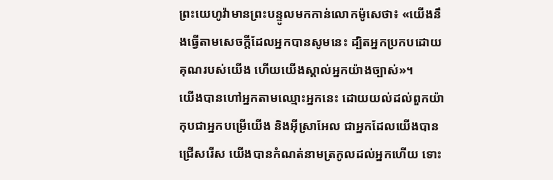ព្រះយេហូវ៉ាមានព្រះបន្ទូលមកកាន់លោកម៉ូសេថា៖ «យើងនឹងធ្វើតាមសេចក្ដីដែលអ្នកបានសូមនេះ ដ្បិតអ្នកប្រកបដោយគុណរបស់យើង ហើយយើងស្គាល់អ្នកយ៉ាងច្បាស់»។
យើងបានហៅអ្នកតាមឈ្មោះអ្នកនេះ ដោយយល់ដល់ពួកយ៉ាកុបជាអ្នកបម្រើយើង និងអ៊ីស្រាអែល ជាអ្នកដែលយើងបានជ្រើសរើស យើងបានកំណត់នាមត្រកូលដល់អ្នកហើយ ទោះ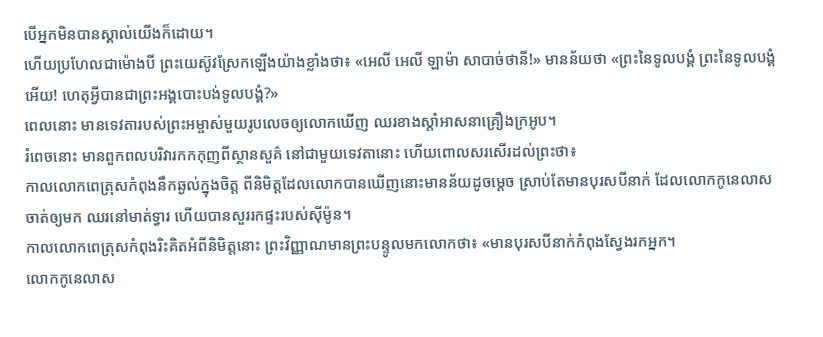បើអ្នកមិនបានស្គាល់យើងក៏ដោយ។
ហើយប្រហែលជាម៉ោងបី ព្រះយេស៊ូវស្រែកឡើងយ៉ាងខ្លាំងថា៖ «អេលី អេលី ឡាម៉ា សាបាច់ថានី!» មានន័យថា «ព្រះនៃទូលបង្គំ ព្រះនៃទូលបង្គំអើយ! ហេតុអ្វីបានជាព្រះអង្គបោះបង់ទូលបង្គំ?»
ពេលនោះ មានទេវតារបស់ព្រះអម្ចាស់មួយរូបលេចឲ្យលោកឃើញ ឈរខាងស្តាំអាសនាគ្រឿងក្រអូប។
រំពេចនោះ មានពួកពលបរិវារកកកុញពីស្ថានសួគ៌ នៅជាមួយទេវតានោះ ហើយពោលសរសើរដល់ព្រះថា៖
កាលលោកពេត្រុសកំពុងនឹកឆ្ងល់ក្នុងចិត្ត ពីនិមិត្តដែលលោកបានឃើញនោះមានន័យដូចម្ដេច ស្រាប់តែមានបុរសបីនាក់ ដែលលោកកូនេលាសចាត់ឲ្យមក ឈរនៅមាត់ទ្វារ ហើយបានសួររកផ្ទះរបស់ស៊ីម៉ូន។
កាលលោកពេត្រុសកំពុងរិះគិតអំពីនិមិត្តនោះ ព្រះវិញ្ញាណមានព្រះបន្ទូលមកលោកថា៖ «មានបុរសបីនាក់កំពុងស្វែងរកអ្នក។
លោកកូនេលាស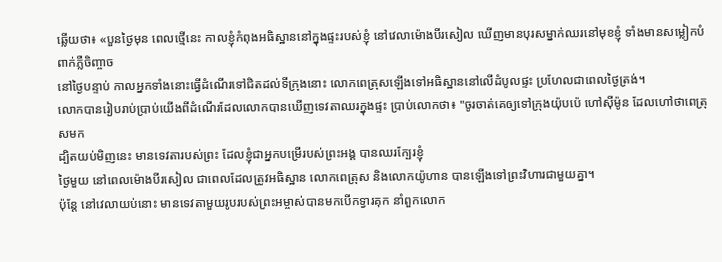ឆ្លើយថា៖ «បួនថ្ងៃមុន ពេលថ្មើនេះ កាលខ្ញុំកំពុងអធិស្ឋាននៅក្នុងផ្ទះរបស់ខ្ញុំ នៅវេលាម៉ោងបីរសៀល ឃើញមានបុរសម្នាក់ឈរនៅមុខខ្ញុំ ទាំងមានសម្លៀកបំពាក់ភ្លឺចិញ្ចាច
នៅថ្ងៃបន្ទាប់ កាលអ្នកទាំងនោះធ្វើដំណើរទៅជិតដល់ទីក្រុងនោះ លោកពេត្រុសឡើងទៅអធិស្ឋាននៅលើដំបូលផ្ទះ ប្រហែលជាពេលថ្ងៃត្រង់។
លោកបានរៀបរាប់ប្រាប់យើងពីដំណើរដែលលោកបានឃើញទេវតាឈរក្នុងផ្ទះ ប្រាប់លោកថា៖ "ចូរចាត់គេឲ្យទៅក្រុងយ៉ុបប៉េ ហៅស៊ីម៉ូន ដែលហៅថាពេត្រុសមក
ដ្បិតយប់មិញនេះ មានទេវតារបស់ព្រះ ដែលខ្ញុំជាអ្នកបម្រើរបស់ព្រះអង្គ បានឈរក្បែរខ្ញុំ
ថ្ងៃមួយ នៅពេលម៉ោងបីរសៀល ជាពេលដែលត្រូវអធិស្ឋាន លោកពេត្រុស និងលោកយ៉ូហាន បានឡើងទៅព្រះវិហារជាមួយគ្នា។
ប៉ុន្តែ នៅវេលាយប់នោះ មានទេវតាមួយរូបរបស់ព្រះអម្ចាស់បានមកបើកទ្វារគុក នាំពួកលោក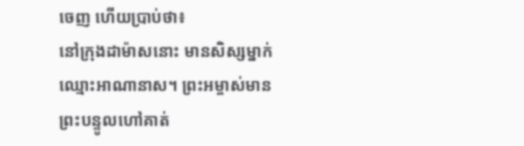ចេញ ហើយប្រាប់ថា៖
នៅក្រុងដាម៉ាសនោះ មានសិស្សម្នាក់ឈ្មោះអាណានាស។ ព្រះអម្ចាស់មានព្រះបន្ទូលហៅគាត់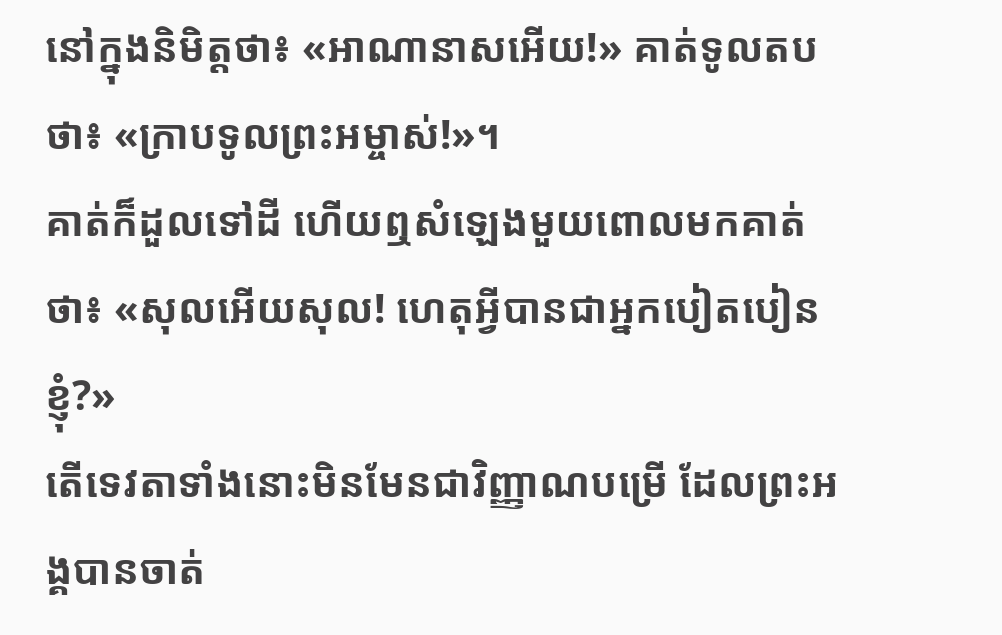នៅក្នុងនិមិត្តថា៖ «អាណានាសអើយ!» គាត់ទូលតបថា៖ «ក្រាបទូលព្រះអម្ចាស់!»។
គាត់ក៏ដួលទៅដី ហើយឮសំឡេងមួយពោលមកគាត់ថា៖ «សុលអើយសុល! ហេតុអ្វីបានជាអ្នកបៀតបៀនខ្ញុំ?»
តើទេវតាទាំងនោះមិនមែនជាវិញ្ញាណបម្រើ ដែលព្រះអង្គបានចាត់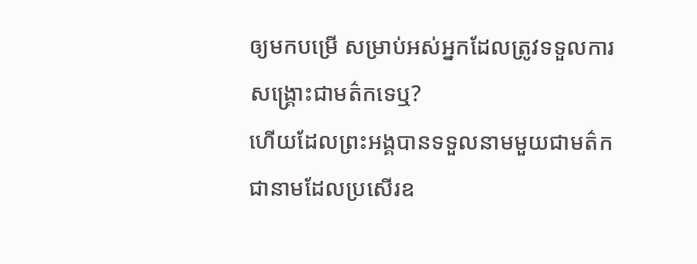ឲ្យមកបម្រើ សម្រាប់អស់អ្នកដែលត្រូវទទួលការសង្គ្រោះជាមត៌កទេឬ?
ហើយដែលព្រះអង្គបានទទួលនាមមួយជាមត៌ក ជានាមដែលប្រសើរឧ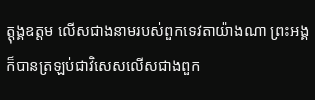ត្តុង្គឧត្តម លើសជាងនាមរបស់ពួកទេវតាយ៉ាងណា ព្រះអង្គក៏បានត្រឡប់ជាវិសេសលើសជាងពួក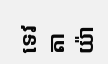ទេវតាយ៉ា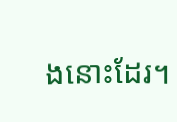ងនោះដែរ។